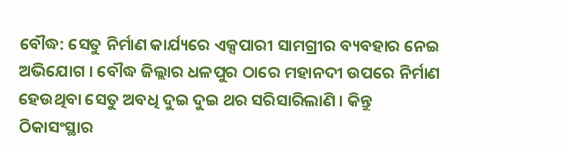ବୌଦ୍ଧ: ସେତୁ ନିର୍ମାଣ କାର୍ଯ୍ୟରେ ଏକ୍ସପାରୀ ସାମଗ୍ରୀର ବ୍ୟବହାର ନେଇ ଅଭିଯୋଗ । ବୌଦ୍ଧ ଜିଲ୍ଲାର ଧଳପୁର ଠାରେ ମହାନଦୀ ଉପରେ ନିର୍ମାଣ ହେଉଥିବା ସେତୁ ଅବଧି ଦୁଇ ଦୁଇ ଥର ସରିସାରିଲାଣି । କିନ୍ତୁ ଠିକାସଂସ୍ଥାର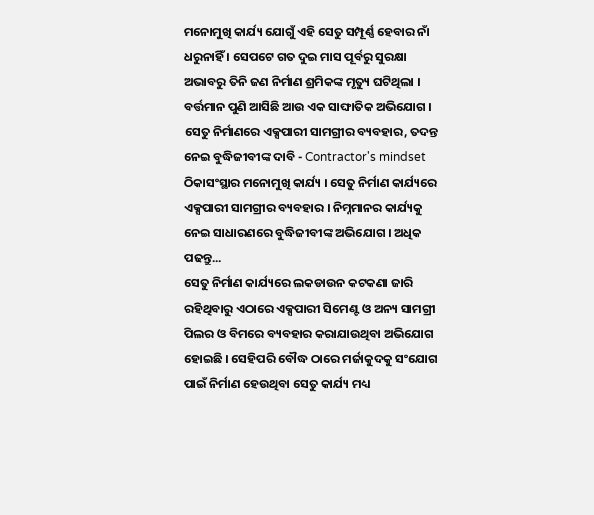ମନୋମୁଖି କାର୍ଯ୍ୟ ଯୋଗୁଁ ଏହି ସେତୁ ସମ୍ପୂର୍ଣ୍ଣ ହେବାର ନାଁ ଧରୁନାହିଁ । ସେପଟେ ଗତ ଦୁଇ ମାସ ପୂର୍ବରୁ ସୁରକ୍ଷା ଅଭାବରୁ ତିନି ଜଣ ନିର୍ମାଣ ଶ୍ରମିକଙ୍କ ମୃତ୍ୟୁ ଘଟିଥିଲା । ବର୍ତ୍ତମାନ ପୁଣି ଆସିଛି ଆଉ ଏକ ସାଙ୍ଘାତିକ ଅଭିଯୋଗ ।
ସେତୁ ନିର୍ମାଣରେ ଏକ୍ସପାରୀ ସାମଗ୍ରୀର ବ୍ୟବହାର, ତଦନ୍ତ ନେଇ ବୁଦ୍ଧିଜୀବୀଙ୍କ ଦାବି - Contractor's mindset
ଠିକାସଂସ୍ଥାର ମନୋମୁଖି କାର୍ଯ୍ୟ । ସେତୁ ନିର୍ମାଣ କାର୍ଯ୍ୟରେ ଏକ୍ସପାରୀ ସାମଗ୍ରୀର ବ୍ୟବହାର । ନିମ୍ନମାନର କାର୍ଯ୍ୟକୁ ନେଇ ସାଧାରଣରେ ବୁଦ୍ଧିଜୀବୀଙ୍କ ଅଭିଯୋଗ । ଅଧିକ ପଢନ୍ତୁ...
ସେତୁ ନିର୍ମାଣ କାର୍ଯ୍ୟରେ ଲକଡାଉନ କଟକଣା ଜାରି ରହିଥିବାରୁ ଏଠାରେ ଏକ୍ସପାରୀ ସିମେଣ୍ଟ ଓ ଅନ୍ୟ ସାମଗ୍ରୀ ପିଲର ଓ ବିମରେ ବ୍ୟବହାର କରାଯାଉଥିବା ଅଭିଯୋଗ ହୋଇଛି । ସେହିପରି ବୌଦ୍ଧ ଠାରେ ମର୍ଜାକୁଦକୁ ସଂଯୋଗ ପାଇଁ ନିର୍ମାଣ ହେଉଥିବା ସେତୁ କାର୍ଯ୍ୟ ମଧ୍ୟ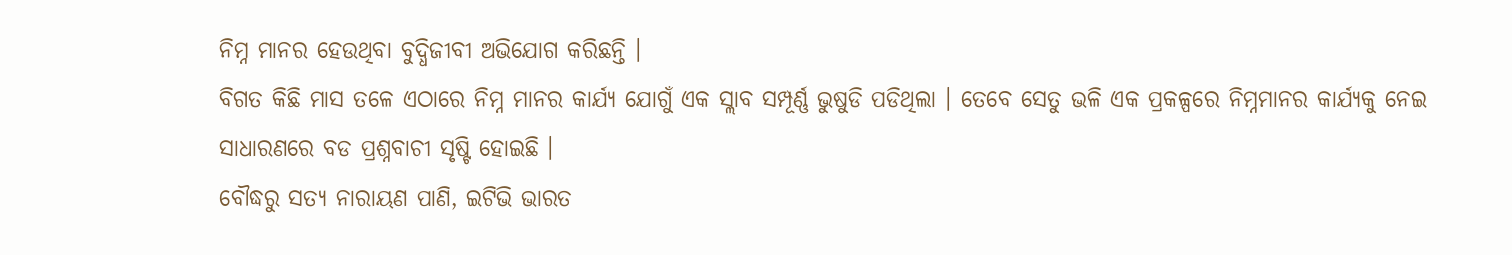ନିମ୍ନ ମାନର ହେଉଥିବା ବୁଦ୍ଧିଜୀବୀ ଅଭିଯୋଗ କରିଛନ୍ତି ।
ବିଗତ କିଛି ମାସ ତଳେ ଏଠାରେ ନିମ୍ନ ମାନର କାର୍ଯ୍ୟ ଯୋଗୁଁ ଏକ ସ୍ଲାବ ସମ୍ପୂର୍ଣ୍ଣ ଭୁଷୁଡି ପଡିଥିଲା । ତେବେ ସେତୁ ଭଳି ଏକ ପ୍ରକଳ୍ପରେ ନିମ୍ନମାନର କାର୍ଯ୍ୟକୁ ନେଇ ସାଧାରଣରେ ବଡ ପ୍ରଶ୍ନବାଚୀ ସୃଷ୍ଟି ହୋଇଛି ।
ବୌଦ୍ଧରୁ ସତ୍ୟ ନାରାୟଣ ପାଣି, ଇଟିଭି ଭାରତ